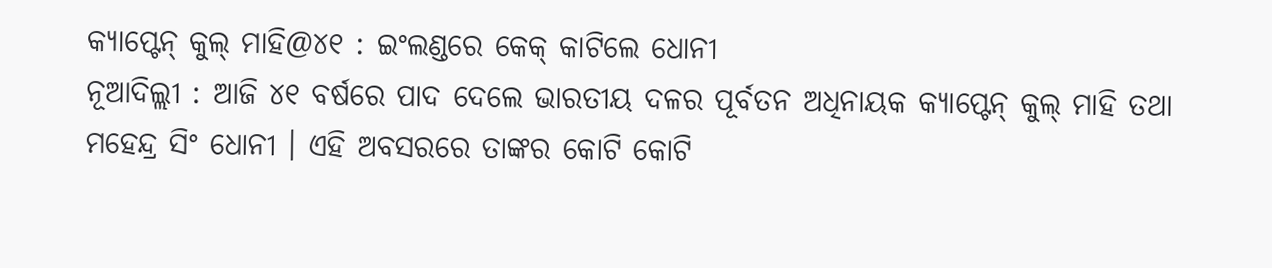କ୍ୟାପ୍ଟେନ୍ କୁଲ୍ ମାହି@୪୧ : ଇଂଲଣ୍ଡରେ କେକ୍ କାଟିଲେ ଧୋନୀ
ନୂଆଦିଲ୍ଲୀ : ଆଜି ୪୧ ବର୍ଷରେ ପାଦ ଦେଲେ ଭାରତୀୟ ଦଳର ପୂର୍ବତନ ଅଧିନାୟକ କ୍ୟାପ୍ଟେନ୍ କୁଲ୍ ମାହି ତଥା ମହେନ୍ଦ୍ର ସିଂ ଧୋନୀ । ଏହି ଅବସରରେ ତାଙ୍କର କୋଟି କୋଟି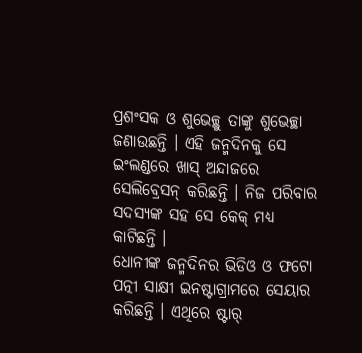ପ୍ରଶଂସକ ଓ ଶୁଭେଚ୍ଛୁ ତାଙ୍କୁ ଶୁଭେଚ୍ଛା ଜଣାଉଛନ୍ତି । ଏହି ଜନ୍ମଦିନକୁ ସେ ଇଂଲଣ୍ଡରେ ଖାସ୍ ଅନ୍ଦାଜରେ ସେଲିବ୍ରେସନ୍ କରିଛନ୍ତି । ନିଜ ପରିବାର ସଦସ୍ୟଙ୍କ ସହ ସେ କେକ୍ ମଧ୍ୟ କାଟିଛନ୍ତି ।
ଧୋନୀଙ୍କ ଜନ୍ମଦିନର ଭିଡିଓ ଓ ଫଟୋ ପତ୍ନୀ ସାକ୍ଷୀ ଇନଷ୍ଟାଗ୍ରାମରେ ସେୟାର କରିଛନ୍ତି । ଏଥିରେ ଷ୍ଟାର୍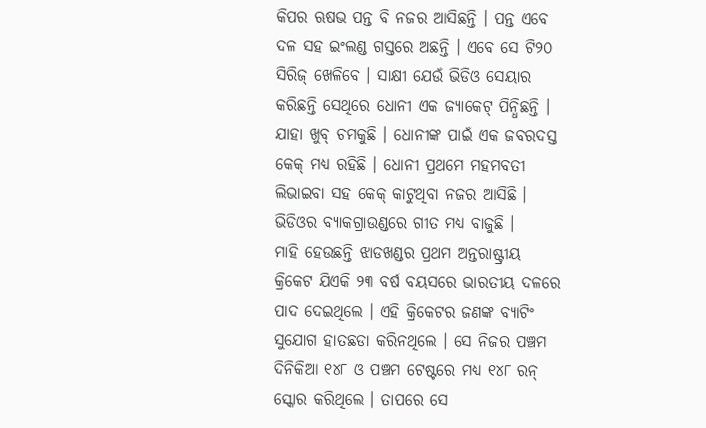କିପର ଋଷଭ ପନ୍ତ ବି ନଜର ଆସିଛନ୍ତି । ପନ୍ତ ଏବେ ଦଳ ସହ ଇଂଲଣ୍ଡ ଗସ୍ତରେ ଅଛନ୍ତି । ଏବେ ସେ ଟି୨୦ ସିରିଜ୍ ଖେଳିବେ । ସାକ୍ଷୀ ଯେଉଁ ଭିଡିଓ ସେୟାର କରିଛନ୍ତି ସେଥିରେ ଧୋନୀ ଏକ ଜ୍ୟାକେଟ୍ ପିନ୍ଧିଛନ୍ତି । ଯାହା ଖୁବ୍ ଚମକୁଛି । ଧୋନୀଙ୍କ ପାଇଁ ଏକ ଜବରଦସ୍ତ କେକ୍ ମଧ୍ୟ ରହିଛି । ଧୋନୀ ପ୍ରଥମେ ମହମବତୀ ଲିଭାଇବା ସହ କେକ୍ କାଟୁଥିବା ନଜର ଆସିଛି । ଭିଡିଓର ବ୍ୟାକଗ୍ରାଉଣ୍ଡରେ ଗୀତ ମଧ୍ୟ ବାଜୁଛି ।
ମାହି ହେଉଛନ୍ତି ଝାଡଖଣ୍ଡର ପ୍ରଥମ ଅନ୍ତରାଷ୍ଟ୍ରୀୟ କ୍ରିକେଟ ଯିଏକି ୨୩ ବର୍ଷ ବୟସରେ ଭାରତୀୟ ଦଳରେ ପାଦ ଦେଇଥିଲେ । ଏହି କ୍ରିକେଟର ଜଣଙ୍କ ବ୍ୟାଟିଂ ସୁଯୋଗ ହାତଛଡା କରିନଥିଲେ । ସେ ନିଜର ପଞ୍ଚମ ଦିନିକିଆ ୧୪୮ ଓ ପଞ୍ଚମ ଟେଷ୍ଟରେ ମଧ୍ୟ ୧୪୮ ରନ୍ ସ୍କୋର କରିଥିଲେ । ତାପରେ ସେ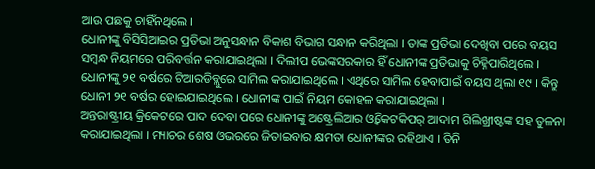ଆଉ ପଛକୁ ଚାହିଁନଥିଲେ ।
ଧୋନୀଙ୍କୁ ବିସିସିଆଇର ପ୍ରତିଭା ଅନୁସନ୍ଧାନ ବିକାଶ ବିଭାଗ ସନ୍ଧାନ କରିଥିଲା । ତାଙ୍କ ପ୍ରତିଭା ଦେଖିବା ପରେ ବୟସ ସମ୍ବନ୍ଧ ନିୟମରେ ପରିବର୍ତ୍ତନ କରାଯାଇଥିଲା । ଦିଲୀପ ଭେଙ୍କସରକାର ହିଁ ଧୋନୀଙ୍କ ପ୍ରତିଭାକୁ ଚିହ୍ନିପାରିଥିଲେ । ଧୋନୀଙ୍କୁ ୨୧ ବର୍ଷରେ ଟିଆରଡିବ୍ଲୁରେ ସାମିଲ କରାଯାଇଥିଲେ । ଏଥିରେ ସାମିଲ ହେବାପାଇଁ ବୟସ ଥିଲା ୧୯ । କିନ୍ତୁ ଧୋନୀ ୨୧ ବର୍ଷର ହୋଇଯାଇଥିଲେ । ଧୋନୀଙ୍କ ପାଇଁ ନିୟମ କୋହଳ କରାଯାଇଥିଲା ।
ଅନ୍ତରାଷ୍ଟ୍ରୀୟ କ୍ରିକେଟରେ ପାଦ ଦେବା ପରେ ଧୋନୀଙ୍କୁ ଅଷ୍ଟ୍ରେଲିଆର ଓ୍ୱିକେଟକିପର୍ ଆଦାମ ଗିଲିଖ୍ରୀଷ୍ଟଙ୍କ ସହ ତୁଳନା କରାଯାଇଥିଲା । ମ୍ୟାଚର ଶେଷ ଓଭରରେ ଜିତାଇବାର କ୍ଷମତା ଧୋନୀଙ୍କର ରହିଥାଏ । ତିନି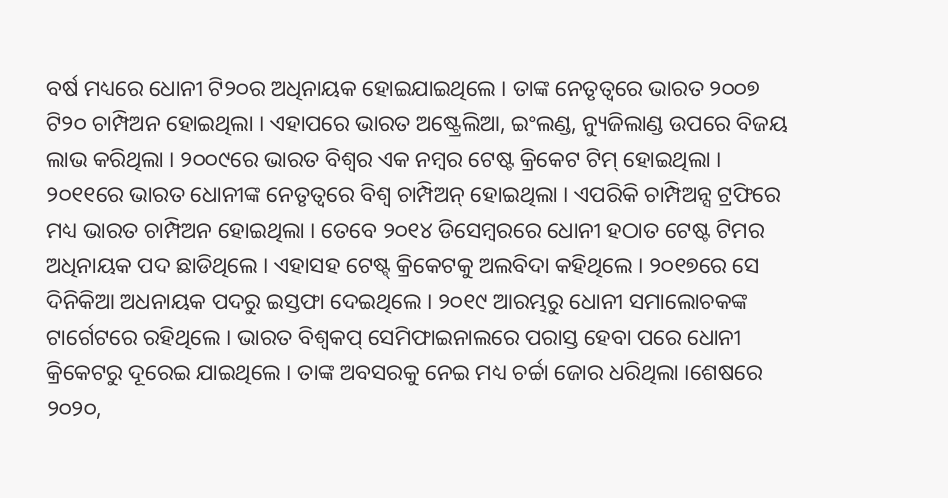ବର୍ଷ ମଧ୍ୟରେ ଧୋନୀ ଟି୨୦ର ଅଧିନାୟକ ହୋଇଯାଇଥିଲେ । ତାଙ୍କ ନେତୃତ୍ୱରେ ଭାରତ ୨୦୦୭ ଟି୨୦ ଚାମ୍ପିଅନ ହୋଇଥିଲା । ଏହାପରେ ଭାରତ ଅଷ୍ଟ୍ରେଲିଆ, ଇଂଲଣ୍ଡ, ନ୍ୟୁଜିଲାଣ୍ଡ ଉପରେ ବିଜୟ ଲାଭ କରିଥିଲା । ୨୦୦୯ରେ ଭାରତ ବିଶ୍ୱର ଏକ ନମ୍ବର ଟେଷ୍ଟ କ୍ରିକେଟ ଟିମ୍ ହୋଇଥିଲା ।
୨୦୧୧ରେ ଭାରତ ଧୋନୀଙ୍କ ନେତୃତ୍ୱରେ ବିଶ୍ୱ ଚାମ୍ପିଅନ୍ ହୋଇଥିଲା । ଏପରିକି ଚାମ୍ପିଅନ୍ସ ଟ୍ରଫିରେ ମଧ୍ୟ ଭାରତ ଚାମ୍ପିଅନ ହୋଇଥିଲା । ତେବେ ୨୦୧୪ ଡିସେମ୍ବରରେ ଧୋନୀ ହଠାତ ଟେଷ୍ଟ ଟିମର ଅଧିନାୟକ ପଦ ଛାଡିଥିଲେ । ଏହାସହ ଟେଷ୍ଟ୍ କ୍ରିକେଟକୁ ଅଲବିଦା କହିଥିଲେ । ୨୦୧୭ରେ ସେ ଦିନିକିଆ ଅଧନାୟକ ପଦରୁ ଇସ୍ତଫା ଦେଇଥିଲେ । ୨୦୧୯ ଆରମ୍ଭରୁ ଧୋନୀ ସମାଲୋଚକଙ୍କ ଟାର୍ଗେଟରେ ରହିଥିଲେ । ଭାରତ ବିଶ୍ୱକପ୍ ସେମିଫାଇନାଲରେ ପରାସ୍ତ ହେବା ପରେ ଧୋନୀ କ୍ରିକେଟରୁ ଦୂରେଇ ଯାଇଥିଲେ । ତାଙ୍କ ଅବସରକୁ ନେଇ ମଧ୍ୟ ଚର୍ଚ୍ଚା ଜୋର ଧରିଥିଲା ।ଶେଷରେ ୨୦୨୦,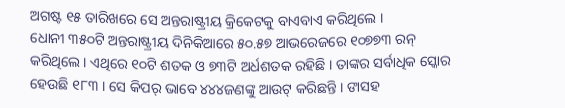ଅଗଷ୍ଟ ୧୫ ତାରିଖରେ ସେ ଅନ୍ତରାଷ୍ଟ୍ରୀୟ କ୍ରିକେଟକୁ ବାଏବାଏ କରିଥିଲେ ।
ଧୋନୀ ୩୫୦ଟି ଅନ୍ତରାଷ୍ଟ୍ରୀୟ ଦିନିକିଆରେ ୫୦.୫୭ ଆଭରେଜରେ ୧୦୭୭୩ ରନ୍ କରିଥିଲେ । ଏଥିରେ ୧୦ଟି ଶତକ ଓ ୭୩ଟି ଅର୍ଧଶତକ ରହିଛି । ତାଙ୍କର ସର୍ବାଧିକ ସ୍କୋର ହେଉଛି ୧୮୩ । ସେ କିପର୍ ଭାବେ ୪୪୪ଜଣଙ୍କୁ ଆଉଟ୍ କରିଛନ୍ତି । ଙାସହ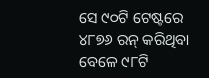ସେ ୯୦ଟି ଟେଷ୍ଟରେ ୪୮୭୬ ରନ୍ କରିଥିବା ବେଳେ ୯୮ଟି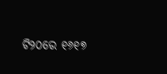ଟି୨୦ରେ ୧୬୧୭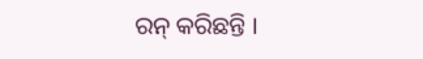ରନ୍ କରିଛନ୍ତି ।